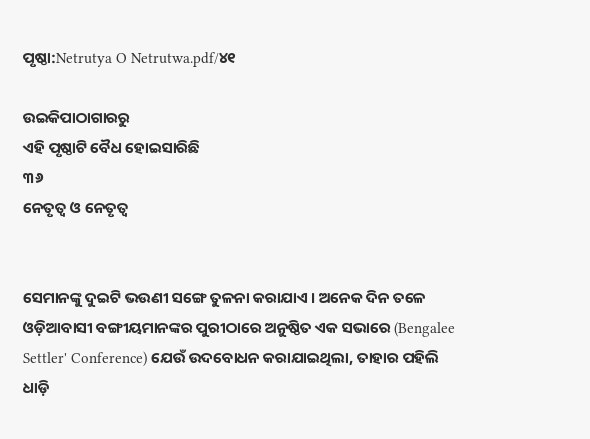ପୃଷ୍ଠା:Netrutya O Netrutwa.pdf/୪୧

ଉଇକିପାଠାଗାର‌ରୁ
ଏହି ପୃଷ୍ଠାଟି ବୈଧ ହୋଇସାରିଛି
୩୬
ନେତୃତ୍ୱ ଓ ନେତୃତ୍ୱ


ସେମାନ‌ଙ୍କୁ ଦୁଇଟି ଭଉଣୀ ସଙ୍ଗେ ତୁଳନା କରାଯାଏ । ଅନେକ ଦିନ ତଳେ ଓଡ଼ିଆବାସୀ ବଙ୍ଗୀୟମାନଙ୍କର ପୁରୀଠାରେ ଅନୁଷ୍ଠିତ ଏକ ସଭାରେ (Bengalee Settler' Conference) ଯେଉଁ ଉଦବୋଧନ କରାଯାଇଥିଲା, ତାହାର ପ‌ହିଲି ଧାଡ଼ି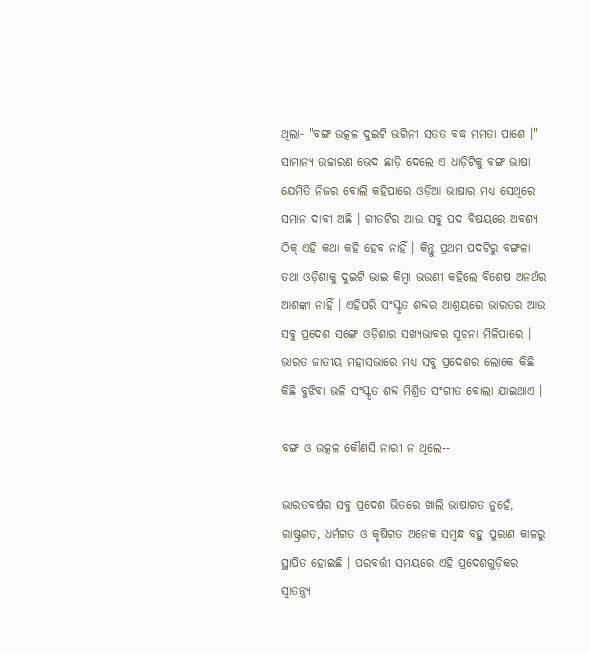ଥିଲା- "ବଙ୍ଗ ଉତ୍କଳ ଦୁଇଟି ଭଗିନୀ ସତ‌ତ ବଦ୍ଧ ମମତା ପାଶେ ।" ସାମାନ୍ୟ ଉଚ୍ଚାରଣ ଭେଦ ଛାଡ଼ି ଦେଲେ ଏ ଧାଡ଼ିଟିକୁ ବଙ୍ଗ ଭାଷା ଯେମିତି ନିଜର ବୋଲି କ‌ହିପାରେ ଓଡ଼ିଆ ଭାଷାର ମଧ୍ୟ ସେଥିରେ ସମାନ ଦାବୀ ଅଛି । ଗୀତଟିର ଆଉ ସବୁ ପଦ ବିଷୟରେ ଅବଶ୍ୟ ଠିକ୍ ଏହି କଥା କ‌ହି ହେବ ନାହିଁ । କିନ୍ତୁ ପ୍ରଥମ ପଦଟିରୁ ବଙ୍ଗଳା ତ‌ଥା ଓଡ଼ିଶାକୁ ଦୁଇଟି ଭାଇ କିମ୍ବା ଭଉଣୀ କ‌ହିଲେ ବିଶେଷ ଅନର୍ଥର ଆଶଙ୍କା ନାହିଁ । ଏହିପରି ସଂସ୍କୃତ ଶବ୍ଦର ଆଶ୍ରୟରେ ଭାରତର ଆଉ ସବୁ ପ୍ରଦେଶ ସଙ୍ଗେ ଓଡ଼ିଶାର ସଖ୍ୟଭାବର ସୂଚନା ମିଳିପାରେ । ଭାରତ ଜାତୀୟ ମହାସଭାରେ ମଧ୍ୟ ସବୁ ପ୍ରଦେଶର ଲୋକେ କିଛି କିଛି ବୁଝିବା ଭଳି ସଂସ୍କୃତ ଶବ୍ଦ ମିଶ୍ରିତ ସଂଗୀତ ବୋଲା ଯାଇଥାଏ ।

ବଙ୍ଗ ଓ ଉତ୍କଳ କୌଣସି ନାରୀ ନ ଥିଲେ--

ଭାରତବର୍ଷର ସବୁ ପ୍ରଦେଶ ଭିତରେ ଖାଲି ଭାଷାଗତ ନୁହେଁ, ରାଷ୍ଟ୍ରଗତ, ଧର୍ମଗତ ଓ କୃଷିଗତ ଅନେକ ସମ୍ବନ୍ଧ ବ‌ହୁ ପୁରାଣ କାଳରୁ ସ୍ଥାପିତ ହୋଇଛି । ପରବର୍ତ୍ତୀ ସମୟରେ ଏହି ପ୍ରଦେଶଗୁଡ଼ିକର ସ୍ୱାତନ୍ତ୍ର୍ୟ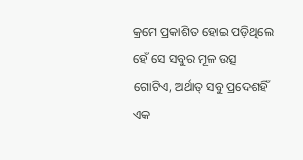କ୍ରମେ ପ୍ରକାଶିତ ହୋଇ ପଡ଼ିଥିଲେ ହେଁ ସେ ସବୁର ମୂଳ ଉତ୍ସ ଗୋଟିଏ, ଅର୍ଥାତ୍ ସବୁ ପ୍ରଦେଶହିଁ ଏକ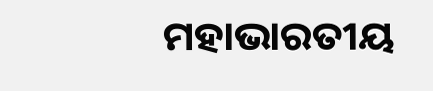ମହାଭାରତୀୟ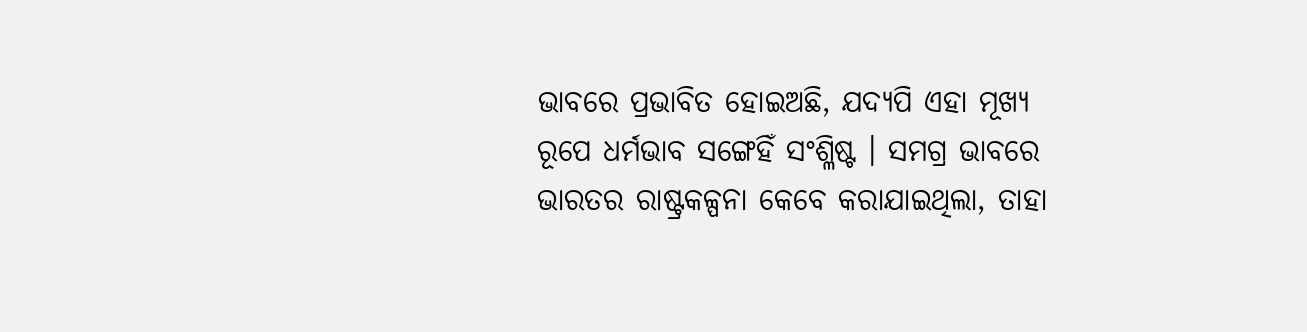ଭାବରେ ପ୍ରଭାବିତ ହୋଇଅଛି, ଯଦ୍ୟପି ଏହା ମୂଖ୍ୟ ରୂପେ ଧର୍ମ‌ଭାବ ସଙ୍ଗେହିଁ ସଂଶ୍ଳିଷ୍ଟ । ସମଗ୍ର ଭାବରେ ଭାରତର ରାଷ୍ଟ୍ରକଳ୍ପନା କେବେ କରାଯାଇଥିଲା, ତାହା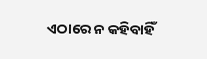ଏଠାରେ ନ କ‌ହିବାହିଁ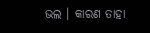ଭଲ । କାରଣ ତାହା